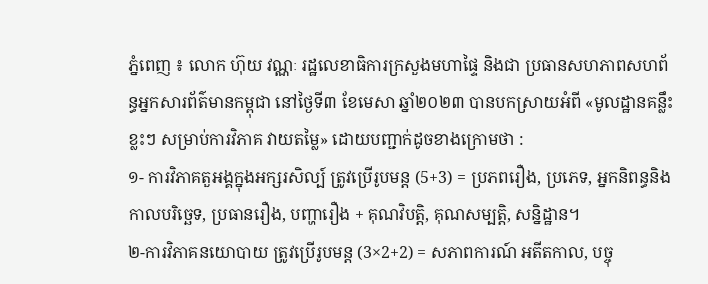ភ្នំពេញ ៖ លោក ហ៊ុយ វណ្ណៈ រដ្ឋលេខាធិការក្រសួងមហាផ្ទៃ និងជា ប្រធានសហភាពសហព័ន្ធអ្នកសារព័ត៌មានកម្ពុជា នៅថ្ងៃទី៣ ខែមេសា ឆ្នាំ២០២៣ បានបកស្រាយអំពី «មូលដ្ឋានគន្លឹះខ្លះៗ សម្រាប់ការវិភាគ វាយតម្លៃ» ដោយបញ្ជាក់ដូចខាងក្រោមថា :
១- ការវិភាគតួអង្គក្នុងអក្សរសិល្ប៍ ត្រូវប្រើរូបមន្ត (5+3) = ប្រភពរឿង, ប្រភេទ, អ្នកនិពន្ធនិងកាលបរិច្ឆេទ, ប្រធានរឿង, បញ្ហារឿង + គុណវិបត្តិ, គុណសម្បត្តិ, សន្និដ្ឋាន។
២-ការវិភាគនយោបាយ ត្រូវប្រើរូបមន្ត (3×2+2) = សភាពការណ៍ អតីតកាល, បច្ចុ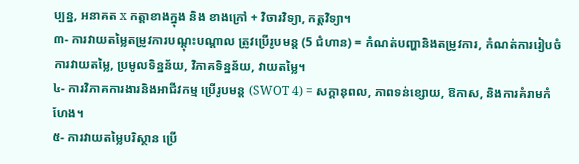ប្បន្ន, អនាគត x កត្តាខាងក្នុង និង ខាងក្រៅ + វិចារវិទ្យា, កត្តវិទ្យា។
៣- ការវាយតម្លៃតម្រូវការបណ្តុះបណ្តាល ត្រូវប្រើរូបមន្ត (5 ជំហាន) = កំណត់បញ្ហានិងតម្រូវការ, កំណត់ការរៀបចំការវាយតម្លៃ, ប្រមូលទិន្នន័យ, វិភាគទិន្នន័យ, វាយតម្លៃ។
៤- ការវិភាគការងារនិងអាជីវកម្ម ប្រើរូបមន្ត (SWOT 4) = សក្តានុពល, ភាពទន់ខ្សោយ, ឱកាស, និងការគំរាមកំហែង។
៥- ការវាយតម្លៃបរិស្ថាន ប្រើ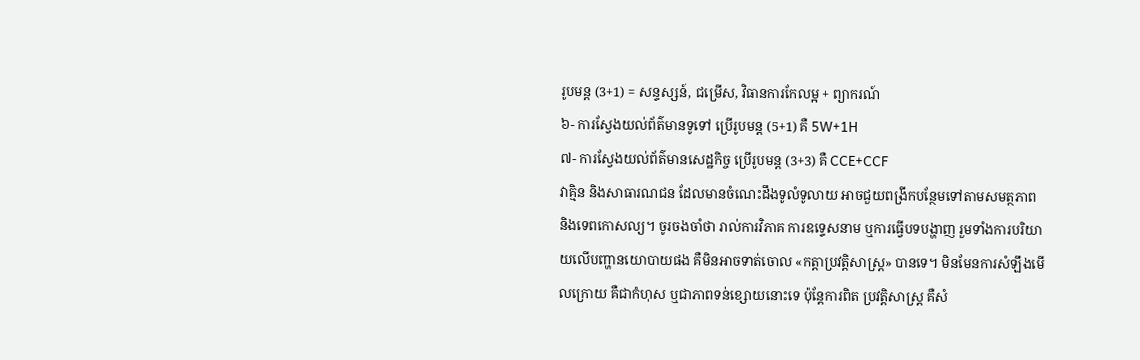រូបមន្ត (3+1) = សន្ទស្សន៍, ជម្រើស, វិធានការកែលម្អ + ព្យាករណ៍
៦- ការស្វែងយល់ព័ត៌មានទូទៅ ប្រើរូបមន្ត (5+1) គឺ 5W+1H
៧- ការស្វែងយល់ព័ត៌មានសេដ្ឋកិច្ច ប្រើរូបមន្ត (3+3) គឺ CCE+CCF
វាគ្មិន និងសាធារណជន ដែលមានចំណេះដឹងទូលំទូលាយ អាចជួយពង្រីកបន្ថែមទៅតាមសមត្ថភាព និងទេពកោសល្យ។ ចូរចងចាំថា រាល់ការវិភាគ ការឧទ្ទេសនាម ឬការធ្វើបទបង្ហាញ រួមទាំងការបរិយាយលើបញ្ហានយោបាយផង គឺមិនអាចទាត់ចោល «កត្តាប្រវត្តិសាស្ត្រ» បានទេ។ មិនមែនការសំឡឹងមើលក្រោយ គឺជាកំហុស ឬជាភាពទន់ខ្សោយនោះទេ ប៉ុន្តែការពិត ប្រវត្តិសាស្ត្រ គឺសំ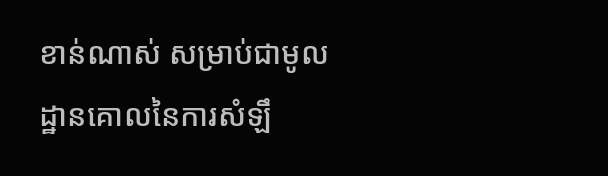ខាន់ណាស់ សម្រាប់ជាមូលដ្ឋានគោលនៃការសំឡឹ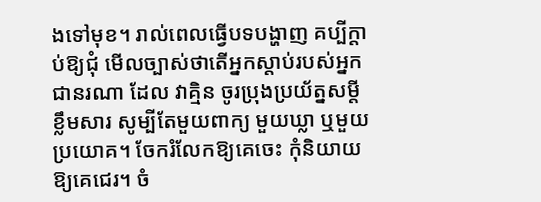ងទៅមុខ។ រាល់ពេលធ្វើបទបង្ហាញ គប្បីក្តាប់ឱ្យជុំ មើលច្បាស់ថាតើអ្នកស្តាប់របស់អ្នកជានរណា ដែល វាគ្មិន ចូរប្រុងប្រយ័ត្នសម្តី ខ្លឹមសារ សូម្បីតែមួយពាក្យ មួយឃ្លា ឬមួយប្រយោគ។ ចែករំលែកឱ្យគេចេះ កុំនិយាយឱ្យគេជេរ។ ចំ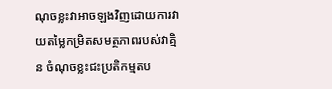ណុចខ្លះវាអាចឡងវិញដោយការវាយតម្លៃកម្រិតសមត្ថភាពរបស់វាគ្មិន ចំណុចខ្លះជះប្រតិកម្មតប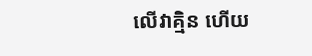លើវាគ្មិន ហើយ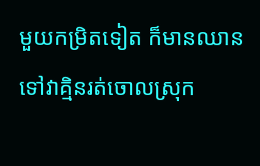មួយកម្រិតទៀត ក៏មានឈានទៅវាគ្មិនរត់ចោលស្រុក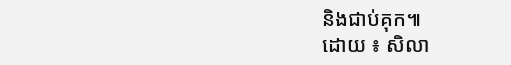និងជាប់គុក៕
ដោយ ៖ សិលា